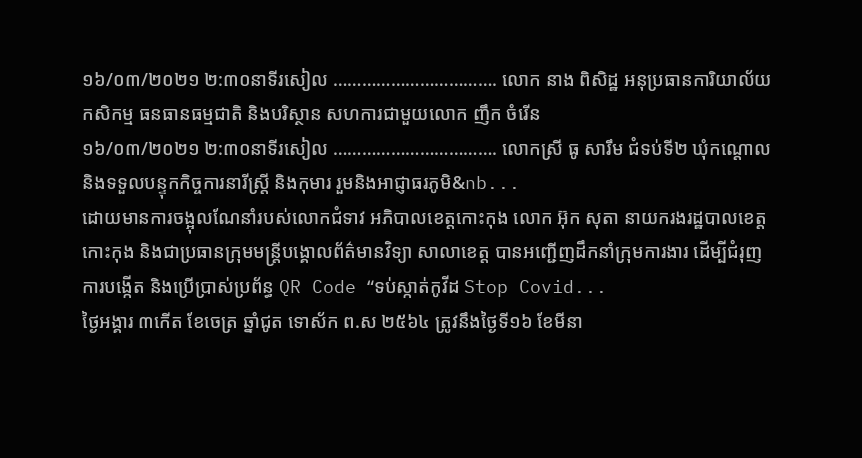១៦/០៣/២០២១ ២:៣០នាទីរសៀល ……………………………. លោក នាង ពិសិដ្ឋ អនុប្រធានការិយាល័យកសិកម្ម ធនធានធម្មជាតិ និងបរិស្ថាន សហការជាមួយលោក ញឹក ចំរើន
១៦/០៣/២០២១ ២:៣០នាទីរសៀល ……………………………. លោកស្រី ធូ សារឹម ជំទប់ទី២ ឃុំកណ្តោល និងទទួលបន្ទុកកិច្ចការនារីស្រ្តី និងកុមារ រួមនិងអាជ្ញាធរភូមិ&nb...
ដោយមានការចង្អុលណែនាំរបស់លោកជំទាវ អភិបាលខេត្តកោះកុង លោក អ៊ុក សុតា នាយករងរដ្ឋបាលខេត្តកោះកុង និងជាប្រធានក្រុមមន្ត្រីបង្គោលព័ត៌មានវិទ្យា សាលាខេត្ត បានអញ្ជើញដឹកនាំក្រុមការងារ ដើម្បីជំរុញការបង្កើត និងប្រើប្រាស់ប្រព័ន្ធ QR Code “ទប់ស្កាត់កូវីដ Stop Covid...
ថ្ងៃអង្គារ ៣កើត ខែចេត្រ ឆ្នាំជូត ទោស័ក ព.ស ២៥៦៤ ត្រូវនឹងថ្ងៃទី១៦ ខែមីនា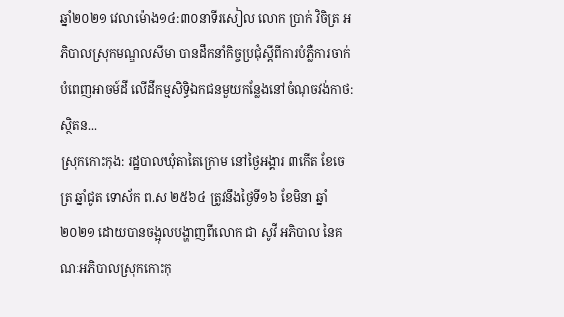ឆ្នាំ២០២១ វេលាម៉ោង១៤:៣០នាទីរសៀល លោក ប្រាក់ វិចិត្រ អភិបាលស្រុកមណ្ឌលសីមា បានដឹកនាំកិច្ចប្រជុំស្ដីពីការបំភ្លឺការចាក់បំពេញអាចម៍ដី លើដីកម្មសិទ្ធិឯកជនមួយកន្លែងនៅចំណុចវង់កាថ: ស្ថិតន...
ស្រុកកោះកុង: រដ្ឋបាលឃុំតាតៃក្រោម នៅថ្ងៃអង្គារ ៣កើត ខែចេត្រ ឆ្នាំជូត ទោស័ក ព.ស ២៥៦៤ ត្រូវនឹងថ្ងៃទី១៦ ខែមិនា ឆ្នាំ ២០២១ ដោយបានចង្អុលបង្ហាញពីលោក ជា សូវី អភិបាល នៃគណៈអភិបាលស្រុកកោះកុ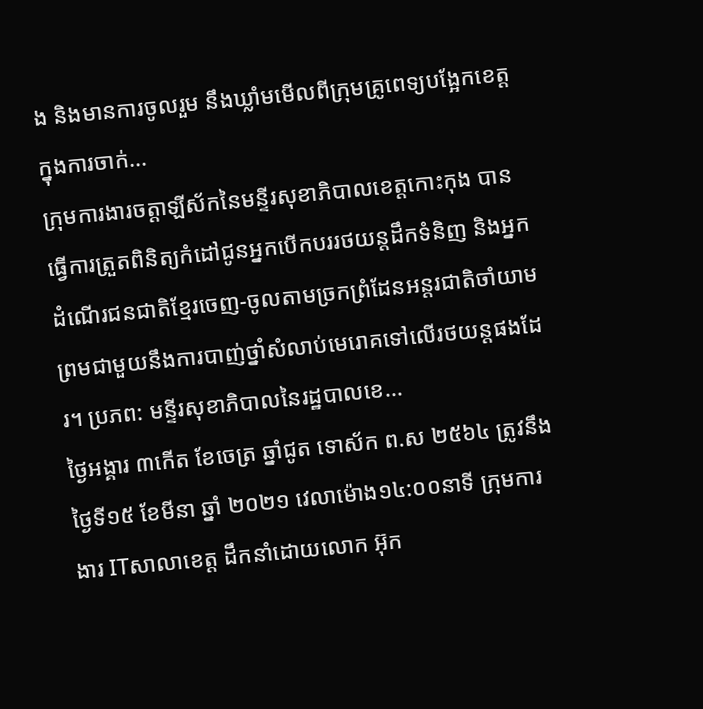ង និងមានការចូលរួម នឹងឃ្លាំមមើលពីក្រុមគ្រូពេទ្យបង្អែកខេត្តក្នុងការចាក់...
ក្រុមការងារចត្តាឡីស័កនៃមន្ទីរសុខាភិបាលខេត្តកោះកុង បានធ្វើការត្រួតពិនិត្យកំដៅជូនអ្នកបើកបររថយន្តដឹកទំនិញ និងអ្នកដំណើរជនជាតិខ្មែរចេញ-ចូលតាមច្រកព្រំដែនអន្តរជាតិចាំយាមព្រមជាមួយនឹងការបាញ់ថ្នាំសំលាប់មេរោគទៅលើរថយន្តផងដែរ។ ប្រភព: មន្ទីរសុខាភិបាលនៃរដ្ឋបាលខេ...
ថ្ងៃអង្គារ ៣កើត ខែចេត្រ ឆ្នាំជូត ទោស័ក ព.ស ២៥៦៤ ត្រូវនឹងថ្ងៃទី១៥ ខែមីនា ឆ្នាំ ២០២១ វេលាម៉ោង១៤:០០នាទី ក្រុមការងារ ITសាលាខេត្ត ដឹកនាំដោយលោក អ៊ុក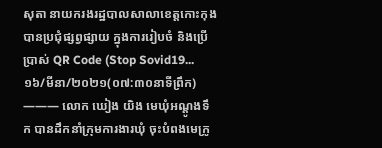សុតា នាយករងរដ្ឋបាលសាលាខេត្តកោះកុង បានប្រជុំផ្សព្វផ្សាយ ក្នុងការរៀបចំ និងប្រើប្រាស់ QR Code (Stop Sovid19...
១៦/មីនា/២០២១(០៧:៣០នាទីព្រឹក) ——— លោក ឃៀង យិង មេឃុំអណ្តូងទឹក បានដឹកនាំក្រុមការងារឃុំ ចុះបំពងមេក្រូ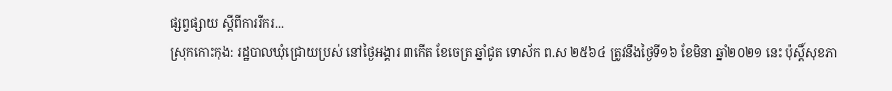ផ្សព្វផ្សាយ ស្តីពីការរីករ...
ស្រុកកោះកុង: រដ្ឋបាលឃុំជ្រោយប្រស់ នៅថ្ងៃអង្គារ ៣កើត ខែចេត្រ ឆ្នាំជូត ទោស័ក ព.ស ២៥៦៤ ត្រូវនឹងថ្ងៃទី១៦ ខែមិនា ឆ្នាំ២០២១ នេះ ប៉ុស្តិ៍សុខភា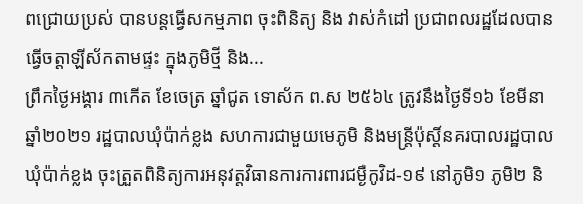ពជ្រោយប្រស់ បានបន្តធ្វើសកម្មភាព ចុះពិនិត្យ និង វាស់កំដៅ ប្រជាពលរដ្ឋដែលបានធ្វើចត្តាឡីស័កតាមផ្ទះ ក្នុងភូមិថ្មី និង...
ព្រឹកថ្ងៃអង្គារ ៣កើត ខែចេត្រ ឆ្នាំជូត ទោស័ក ព.ស ២៥៦៤ ត្រូវនឹងថ្ងៃទី១៦ ខែមីនា ឆ្នាំ២០២១ រដ្ឋបាលឃុំប៉ាក់ខ្លង សហការជាមួយមេភូមិ និងមន្ត្រីប៉ុស្ដិ៍នគរបាលរដ្ឋបាលឃុំប៉ាក់ខ្លង ចុះត្រួតពិនិត្យការអនុវត្តវិធានការការពារជម្ងឺកូវិដ-១៩ នៅភូមិ១ ភូមិ២ និ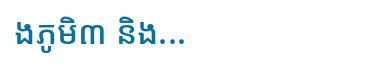ងភូមិ៣ និង...